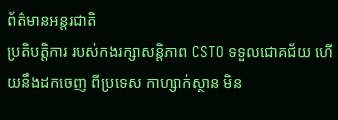ព័ត៌មានអន្តរជាតិ
ប្រតិបត្តិការ របស់កងរក្សាសន្តិភាព CSTO ទទួលជោគជ័យ ហើយនឹងដកចេញ ពីប្រទេស កាហ្សាក់ស្ថាន មិន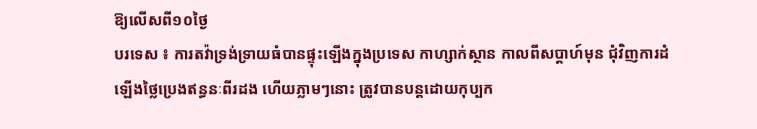ឱ្យលើសពី១០ថ្ងៃ
បរទេស ៖ ការតវ៉ាទ្រង់ទ្រាយធំបានផ្ទុះឡើងក្នុងប្រទេស កាហ្សាក់ស្ថាន កាលពីសប្តាហ៍មុន ជុំវិញការដំឡើងថ្លៃប្រេងឥន្ធនៈពីរដង ហើយភ្លាមៗនោះ ត្រូវបានបន្តដោយកុប្បក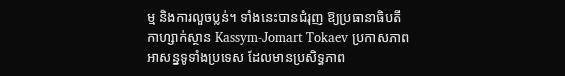ម្ម និងការលួចប្លន់។ ទាំងនេះបានជំរុញ ឱ្យប្រធានាធិបតីកាហ្សាក់ស្ថាន Kassym-Jomart Tokaev ប្រកាសភាពអាសន្នទូទាំងប្រទេស ដែលមានប្រសិទ្ធភាព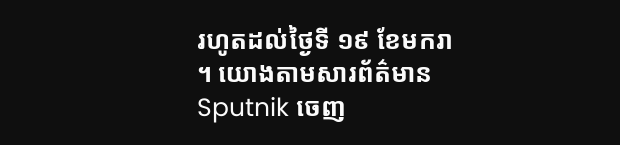រហូតដល់ថ្ងៃទី ១៩ ខែមករា ។ យោងតាមសារព័ត៌មាន Sputnik ចេញ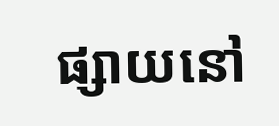ផ្សាយនៅ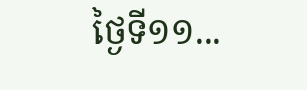ថ្ងៃទី១១...